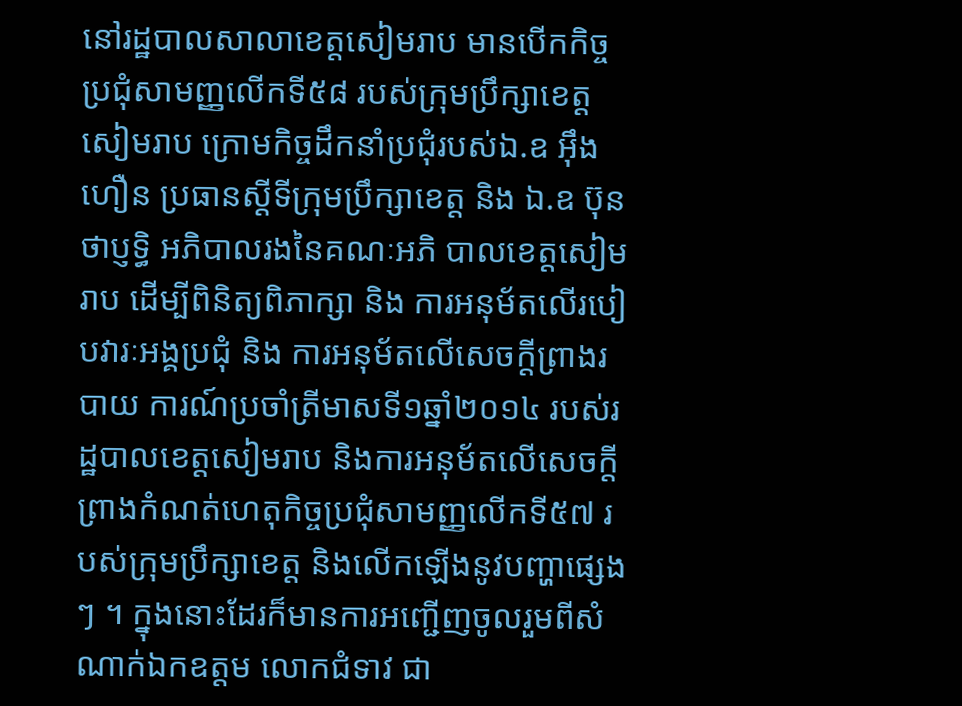នៅរដ្ឋបាលសាលាខេត្តសៀមរាប មានបើកកិច្ចប្រជុំសាមញ្ញលើកទី៥៨ របស់ក្រុមប្រឹក្សាខេត្តសៀមរាប ក្រោមកិច្ចដឹកនាំប្រជុំរបស់ឯ.ឧ អ៊ឹង ហឿន ប្រធានស្តីទីក្រុមប្រឹក្សាខេត្ត និង ឯ.ឧ ប៊ុនថាប្ញទ្ធិ អភិបាលរងនៃគណៈអភិ បាលខេត្តសៀមរាប ដើម្បីពិនិត្យពិភាក្សា និង ការអនុម័តលើរបៀបវារៈអង្គប្រជុំ និង ការអនុម័តលើសេចក្តីព្រាងរបាយ ការណ៍ប្រចាំត្រីមាសទី១ឆ្នាំ២០១៤ របស់រដ្ឋបាលខេត្តសៀមរាប និងការអនុម័តលើសេចក្តីព្រាងកំណត់ហេតុកិច្ចប្រជុំសាមញ្ញលើកទី៥៧ របស់ក្រុមប្រឹក្សាខេត្ត និងលើកឡើងនូវបញ្ហាផ្សេងៗ ។ ក្នុងនោះដែរក៏មានការអញ្ជើញចូលរួមពីសំណាក់ឯកឧត្តម លោកជំទាវ ជា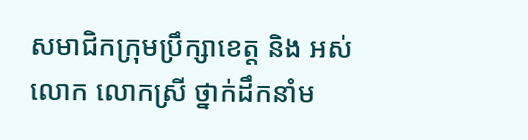សមាជិកក្រុមប្រឹក្សាខេត្ត និង អស់លោក លោកស្រី ថ្នាក់ដឹកនាំម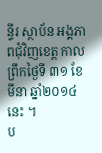ន្ទីរ ស្ថាប័ន អង្គភាពជុំវិញខេត្ត កាលព្រឹកថ្ងៃទី ៣១ ខែ មីនា ឆ្នាំ២០១៤នេះ ។
ប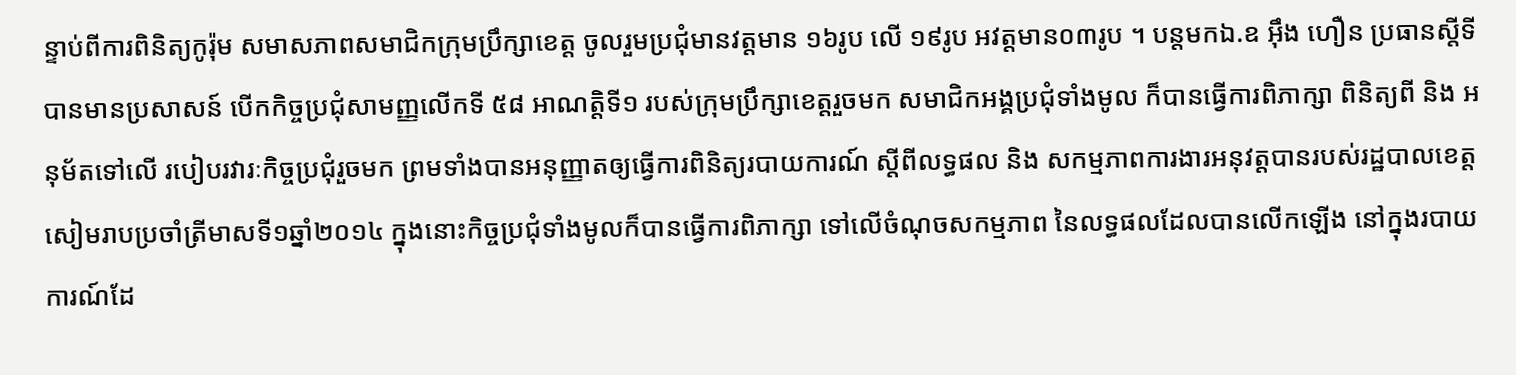ន្ទាប់ពីការពិនិត្យកូរ៉ុម សមាសភាពសមាជិកក្រុមប្រឹក្សាខេត្ត ចូលរួមប្រជុំមានវត្តមាន ១៦រូប លើ ១៩រូប អវត្តមាន០៣រូប ។ បន្តមកឯ.ឧ អ៊ឹង ហឿន ប្រធានស្តីទី បានមានប្រសាសន៍ បើកកិច្ចប្រជុំសាមញ្ញលើកទី ៥៨ អាណត្តិទី១ របស់ក្រុមប្រឹក្សាខេត្តរួចមក សមាជិកអង្គប្រជុំទាំងមូល ក៏បានធ្វើការពិភាក្សា ពិនិត្យពី និង អនុម័តទៅលើ របៀបរវារៈកិច្ចប្រជុំរួចមក ព្រមទាំងបានអនុញ្ញាតឲ្យធ្វើការពិនិត្យរបាយការណ៍ ស្តីពីលទ្ធផល និង សកម្មភាពការងារអនុវត្តបានរបស់រដ្ឋបាលខេត្តសៀមរាបប្រចាំត្រីមាសទី១ឆ្នាំ២០១៤ ក្នុងនោះកិច្ចប្រជុំទាំងមូលក៏បានធ្វើការពិភាក្សា ទៅលើចំណុចសកម្មភាព នៃលទ្ធផលដែលបានលើកឡើង នៅក្នុងរបាយការណ៍ដែ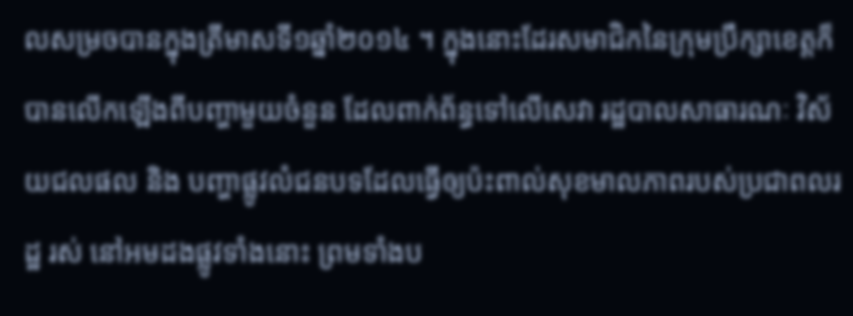លសម្រចបានក្នុងត្រីមាសទី១ឆ្នាំ២០១៤ ។ ក្នុងនោះដែរសមាជិកនៃក្រុមប្រឹក្សាខេត្តក៏បានលើកឡើងពីបញ្ហាមួយចំនួន ដែលពាក់ព័ន្ធទៅលើសេវា រដ្ឋបាលសាធារណៈ វិស័យជលផល និង បញ្ហាផ្លូវលំជនបទដែលធ្វើឲ្យប៉ះពាល់សុខមាលភាពរបស់ប្រជាពលរដ្ឋ រស់ នៅអមដងផ្លូវទាំងនោះ ព្រមទាំងប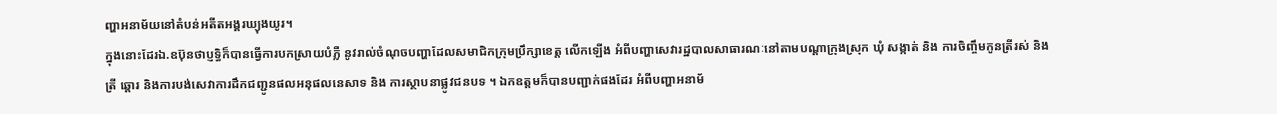ញ្ហាអនាម័យនៅតំបន់អតីតអង្គរឃ្យុងយូរ។
ក្នុងនោះដែរឯ.ឧប៊ុនថាប្ញទ្ធិក៏បានធ្វើការបកស្រាយបំភ្លឺ នូវរាល់ចំណុចបញ្ហាដែលសមាជិកក្រុមប្រឹក្សាខេត្ត លើកឡើង អំពីបញ្ហាសេវារដ្ឋបាលសាធារណៈនៅតាមបណ្តាក្រុងស្រុក ឃុំ សង្កាត់ និង ការចិញ្ចឹមកូនត្រីរស់ និង ត្រី ឆ្តោរ និងការបង់សេវាការដឹកជញ្ជូនផលអនុផលនេសាទ និង ការស្ថាបនាផ្លូវជនបទ ។ ឯកឧត្តមក៏បានបញ្ជាក់ផងដែរ អំពីបញ្ហាអនាម័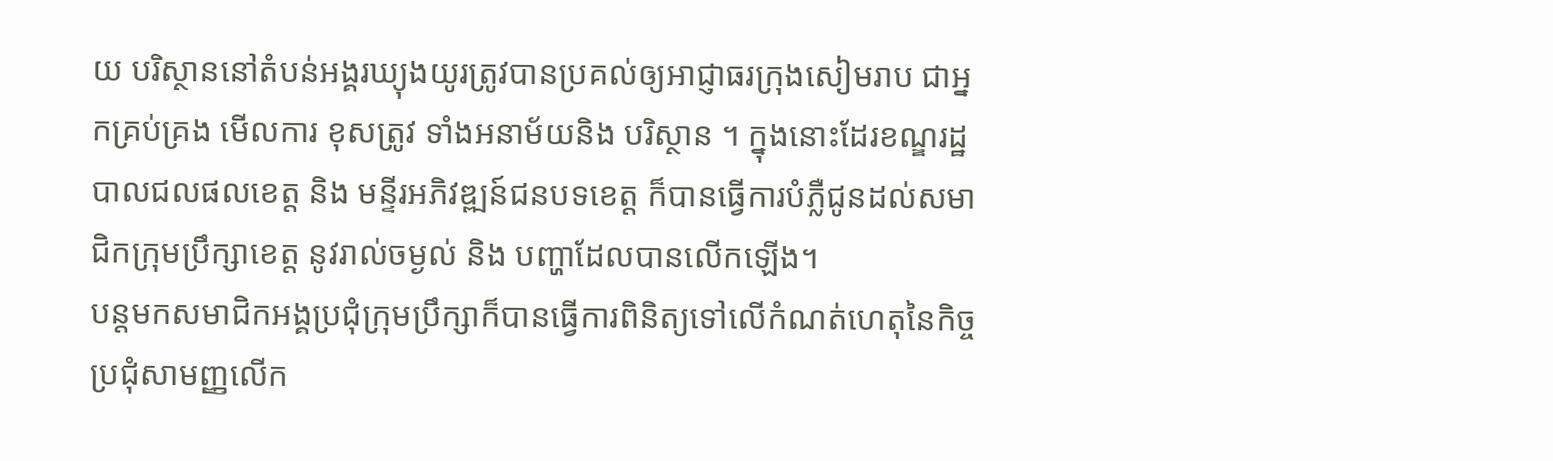យ បរិស្ថាននៅតំបន់អង្គរឃ្យុងយូរត្រូវបានប្រគល់ឲ្យអាជ្ញាធរក្រុងសៀមរាប ជាអ្នកគ្រប់គ្រង មើលការ ខុសត្រូវ ទាំងអនាម័យនិង បរិស្ថាន ។ ក្នុងនោះដែរខណ្ឌរដ្ឋបាលជលផលខេត្ត និង មន្ទីរអភិវឌ្ឍន៍ជនបទខេត្ត ក៏បានធ្វើការបំភ្លឺជូនដល់សមាជិកក្រុមប្រឹក្សាខេត្ត នូវរាល់ចម្ងល់ និង បញ្ហាដែលបានលើកឡើង។
បន្តមកសមាជិកអង្គប្រជុំក្រុមប្រឹក្សាក៏បានធ្វើការពិនិត្យទៅលើកំណត់ហេតុនៃកិច្ចប្រជុំសាមញ្ញលើក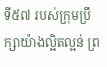ទី៥៧ របស់ក្រុមប្រឹក្សាយ៉ាងល្អិតល្អន់ ព្រ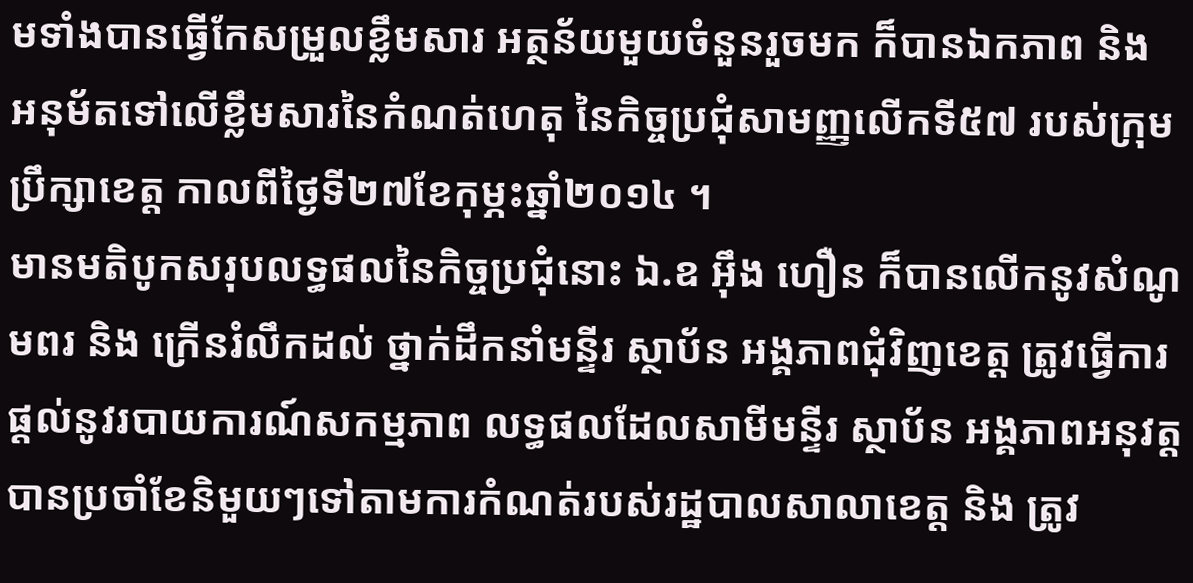មទាំងបានធ្វើកែសម្រួលខ្លឹមសារ អត្ថន័យមួយចំនួនរួចមក ក៏បានឯកភាព និង អនុម័តទៅលើខ្លឹមសារនៃកំណត់ហេតុ នៃកិច្ចប្រជុំសាមញ្ញលើកទី៥៧ របស់ក្រុមប្រឹក្សាខេត្ត កាលពីថ្ងៃទី២៧ខែកុម្ភះឆ្នាំ២០១៤ ។
មានមតិបូកសរុបលទ្ធផលនៃកិច្ចប្រជុំនោះ ឯ.ឧ អ៊ឹង ហឿន ក៏បានលើកនូវសំណូមពរ និង ក្រើនរំលឹកដល់ ថ្នាក់ដឹកនាំមន្ទីរ ស្ថាប័ន អង្គភាពជុំវិញខេត្ត ត្រូវធ្វើការផ្តល់នូវរបាយការណ៍សកម្មភាព លទ្ធផលដែលសាមីមន្ទីរ ស្ថាប័ន អង្គភាពអនុវត្តបានប្រចាំខែនិមួយៗទៅតាមការកំណត់របស់រដ្ឋបាលសាលាខេត្ត និង ត្រូវ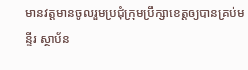មានវត្តមានចូលរួមប្រជុំក្រុមប្រឹក្សាខេត្តឲ្យបានគ្រប់មន្ទីរ ស្ថាប័ន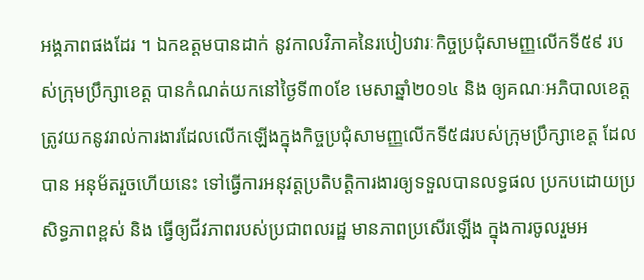អង្គភាពផងដែរ ។ ឯកឧត្តមបានដាក់ នូវកាលវិភាគនៃរបៀបវារៈកិច្ចប្រជុំសាមញ្ញលើកទី៥៩ របស់ក្រុមប្រឹក្សាខេត្ត បានកំណត់យកនៅថ្ងៃទី៣០ខែ មេសាឆ្នាំ២០១៤ និង ឲ្យគណៈអភិបាលខេត្ត ត្រូវយកនូវរាល់ការងារដែលលើកឡើងក្នុងកិច្ចប្រជុំសាមញ្ញលើកទី៥៨របស់ក្រុមប្រឹក្សាខេត្ត ដែលបាន អនុម័តរួចហើយនេះ ទៅធ្វើការអនុវត្តប្រតិបត្តិការងារឲ្យទទួលបានលទ្ធផល ប្រកបដោយប្រសិទ្ធភាពខ្ពស់ និង ធ្វើឲ្យជីវភាពរបស់ប្រជាពលរដ្ឋ មានភាពប្រសើរឡើង ក្នុងការចូលរួមអ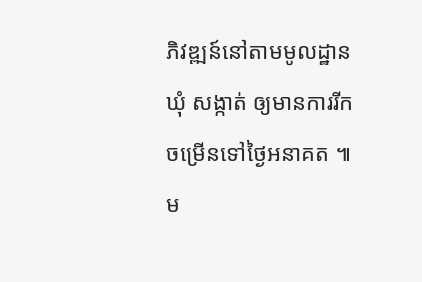ភិវឌ្ឍន៍នៅតាមមូលដ្ឋានឃុំ សង្កាត់ ឲ្យមានការរីកចម្រើនទៅថ្ងៃអនាគត ៕
ម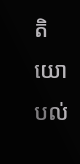តិយោបល់